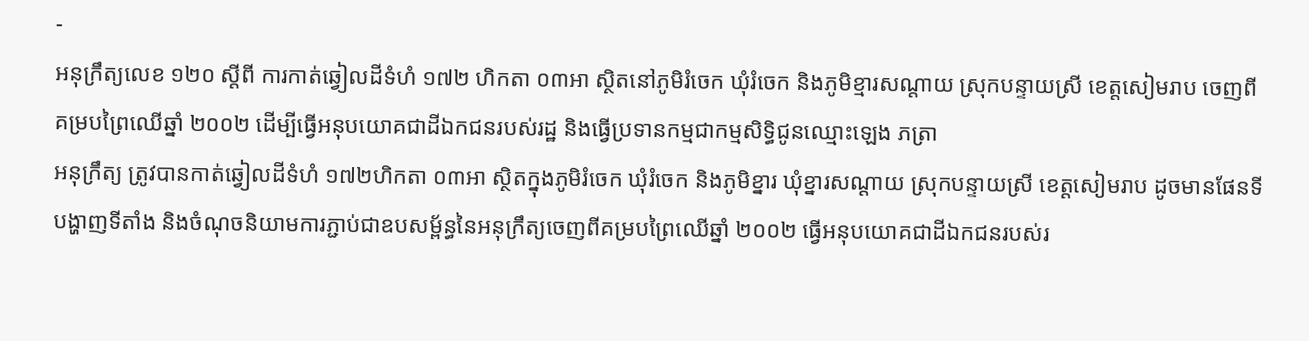-
អនុក្រឹត្យលេខ ១២០ ស្តីពី ការកាត់ឆ្វៀលដីទំហំ ១៧២ ហិកតា ០៣អា ស្ថិតនៅភូមិរំចេក ឃុំរំចេក និងភូមិខ្មារសណ្តាយ ស្រុកបន្ទាយស្រី ខេត្តសៀមរាប ចេញពីគម្របព្រៃឈើឆ្នាំ ២០០២ ដើម្បីធ្វើអនុបយោគជាដីឯកជនរបស់រដ្ឋ និងធ្វើប្រទានកម្មជាកម្មសិទ្ធិជូនឈ្មោះឡេង ភត្រា
អនុក្រឹត្យ ត្រូវបានកាត់ឆ្វៀលដីទំហំ ១៧២ហិកតា ០៣អា ស្ថិតក្នុងភូមិរំចេក ឃុំរំចេក និងភូមិខ្នារ ឃុំខ្នារសណ្តាយ ស្រុកបន្ទាយស្រី ខេត្តសៀមរាប ដូចមានផែនទីបង្ហាញទីតាំង និងចំណុចនិយាមការភ្ជាប់ជាឧបសម្ព័ន្ធនៃអនុក្រឹត្យចេញពីគម្របព្រៃឈើឆ្នាំ ២០០២ ធ្វើអនុបយោគជាដីឯកជនរបស់រ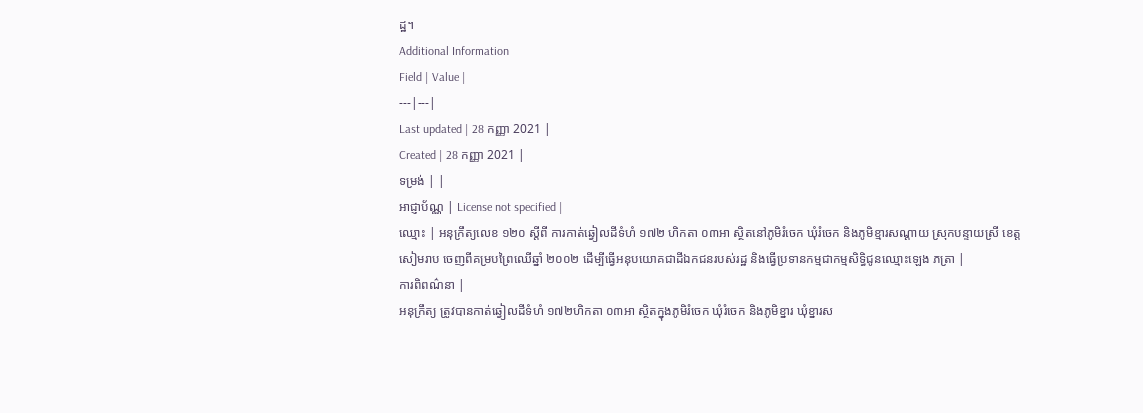ដ្ឋ។
Additional Information
Field | Value |
---|---|
Last updated | 28 កញ្ញា 2021 |
Created | 28 កញ្ញា 2021 |
ទម្រង់ | |
អាជ្ញាប័ណ្ណ | License not specified |
ឈ្មោះ | អនុក្រឹត្យលេខ ១២០ ស្តីពី ការកាត់ឆ្វៀលដីទំហំ ១៧២ ហិកតា ០៣អា ស្ថិតនៅភូមិរំចេក ឃុំរំចេក និងភូមិខ្មារសណ្តាយ ស្រុកបន្ទាយស្រី ខេត្តសៀមរាប ចេញពីគម្របព្រៃឈើឆ្នាំ ២០០២ ដើម្បីធ្វើអនុបយោគជាដីឯកជនរបស់រដ្ឋ និងធ្វើប្រទានកម្មជាកម្មសិទ្ធិជូនឈ្មោះឡេង ភត្រា |
ការពិពណ៌នា |
អនុក្រឹត្យ ត្រូវបានកាត់ឆ្វៀលដីទំហំ ១៧២ហិកតា ០៣អា ស្ថិតក្នុងភូមិរំចេក ឃុំរំចេក និងភូមិខ្នារ ឃុំខ្នារស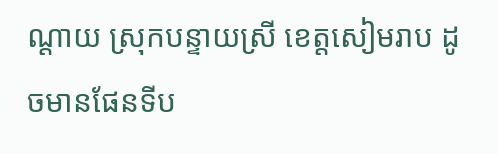ណ្តាយ ស្រុកបន្ទាយស្រី ខេត្តសៀមរាប ដូចមានផែនទីប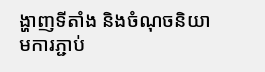ង្ហាញទីតាំង និងចំណុចនិយាមការភ្ជាប់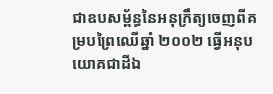ជាឧបសម្ព័ន្ធនៃអនុក្រឹត្យចេញពីគម្របព្រៃឈើឆ្នាំ ២០០២ ធ្វើអនុបយោគជាដីឯ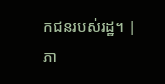កជនរបស់រដ្ឋ។ |
ភា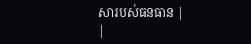សារបស់ធនធាន |
|